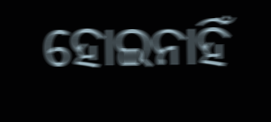ହୋଇନାହିଁ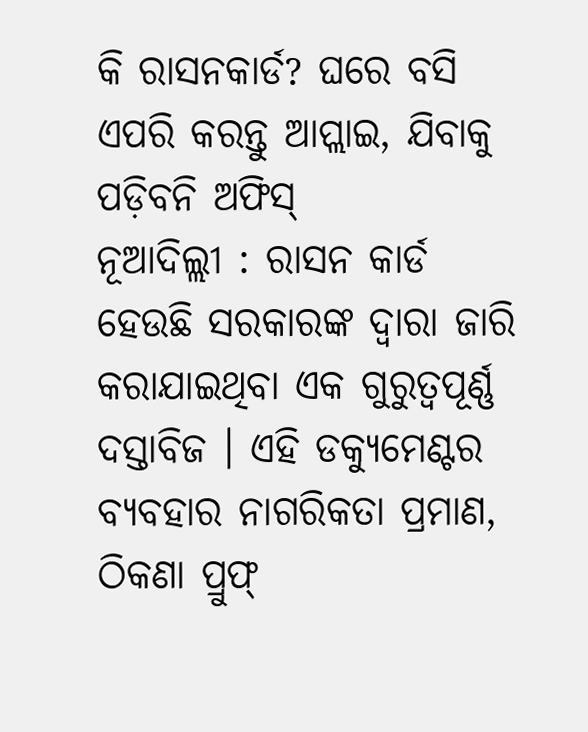କି ରାସନକାର୍ଡ? ଘରେ ବସି ଏପରି କରନ୍ତୁ ଆପ୍ଲାଇ, ଯିବାକୁ ପଡ଼ିବନି ଅଫିସ୍
ନୂଆଦିଲ୍ଲୀ : ରାସନ କାର୍ଡ ହେଉଛି ସରକାରଙ୍କ ଦ୍ୱାରା ଜାରି କରାଯାଇଥିବା ଏକ ଗୁରୁତ୍ୱପୂର୍ଣ୍ଣ ଦସ୍ତାବିଜ । ଏହି ଡକ୍ୟୁମେଣ୍ଟର ବ୍ୟବହାର ନାଗରିକତା ପ୍ରମାଣ, ଠିକଣା ପ୍ରୁଫ୍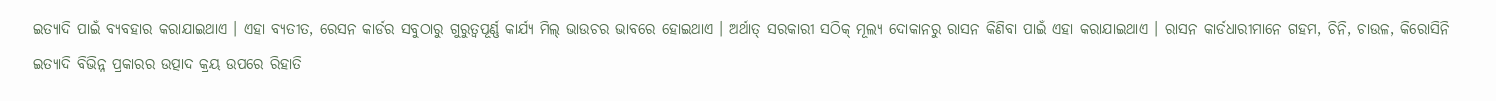ଇତ୍ୟାଦି ପାଇଁ ବ୍ୟବହାର କରାଯାଇଥାଏ । ଏହା ବ୍ୟତୀତ, ରେସନ କାର୍ଡର ସବୁଠାରୁ ଗୁରୁତ୍ୱପୂର୍ଣ୍ଣ କାର୍ଯ୍ୟ ମିଲ୍ ଭାଉଚର ଭାବରେ ହୋଇଥାଏ । ଅର୍ଥାତ୍ ସରକାରୀ ସଠିକ୍ ମୂଲ୍ୟ ଦୋକାନରୁ ରାସନ କିଣିବା ପାଇଁ ଏହା କରାଯାଇଥାଏ । ରାସନ କାର୍ଡଧାରୀମାନେ ଗହମ, ଚିନି, ଚାଉଳ, କିରୋସିନି ଇତ୍ୟାଦି ବିଭିନ୍ନ ପ୍ରକାରର ଉତ୍ପାଦ କ୍ରୟ ଉପରେ ରିହାତି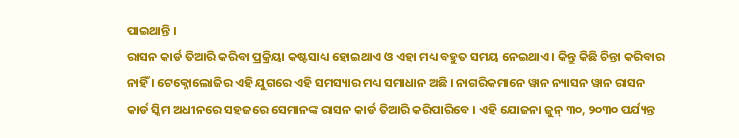ପାଇଥାନ୍ତି ।
ରାସନ କାର୍ଡ ତିଆରି କରିବା ପ୍ରକ୍ରିୟା କଷ୍ଟସାଧ୍ୟ ହୋଇଥାଏ ଓ ଏହା ମଧ୍ୟ ବହୁତ ସମୟ ନେଇଥାଏ । କିନ୍ତୁ କିଛି ଚିନ୍ତା କରିବାର ନାହିଁ । ଟେକ୍ନୋଲୋଜିର ଏହି ଯୁଗରେ ଏହି ସମସ୍ୟାର ମଧ୍ୟ ସମାଧାନ ଅଛି । ନାଗରିକମାନେ ୱାନ ନ୍ୟାସନ ୱାନ ରାସନ କାର୍ଡ ସ୍କିମ ଅଧୀନରେ ସହଜରେ ସେମାନଙ୍କ ରାସନ କାର୍ଡ ତିଆରି କରିପାରିବେ । ଏହି ଯୋଜନା ଜୁନ୍ ୩୦, ୨୦୩୦ ପର୍ଯ୍ୟନ୍ତ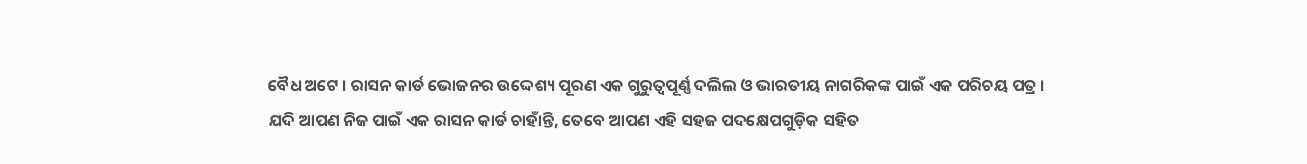ବୈଧ ଅଟେ । ରାସନ କାର୍ଡ ଭୋଜନର ଉଦ୍ଦେଶ୍ୟ ପୂରଣ ଏକ ଗୁରୁତ୍ୱପୂର୍ଣ୍ଣ ଦଲିଲ ଓ ଭାରତୀୟ ନାଗରିକଙ୍କ ପାଇଁ ଏକ ପରିଚୟ ପତ୍ର । ଯଦି ଆପଣ ନିଜ ପାଇଁ ଏକ ରାସନ କାର୍ଡ ଚାହାଁନ୍ତି, ତେବେ ଆପଣ ଏହି ସହଜ ପଦକ୍ଷେପଗୁଡ଼ିକ ସହିତ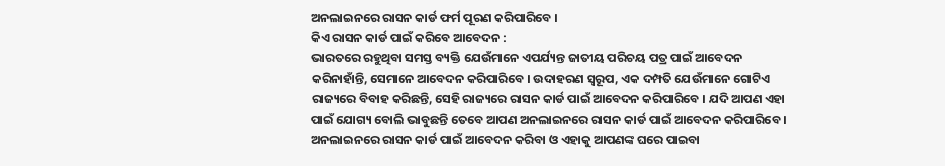ଅନଲାଇନରେ ରାସନ କାର୍ଡ ଫର୍ମ ପୂରଣ କରିପାରିବେ ।
କିଏ ରାସନ କାର୍ଡ ପାଇଁ କରିବେ ଆବେଦନ :
ଭାରତରେ ରହୁଥିବା ସମସ୍ତ ବ୍ୟକ୍ତି ଯେଉଁମାନେ ଏପର୍ଯ୍ୟନ୍ତ ଜାତୀୟ ପରିଚୟ ପତ୍ର ପାଇଁ ଆବେଦନ କରିନାହାଁନ୍ତି, ସେମାନେ ଆବେଦନ କରିପାରିବେ । ଉଦାହରଣ ସ୍ୱରୂପ, ଏକ ଦମ୍ପତି ଯେଉଁମାନେ ଗୋଟିଏ ରାଜ୍ୟରେ ବିବାହ କରିଛନ୍ତି, ସେହି ରାଜ୍ୟରେ ରାସନ କାର୍ଡ ପାଇଁ ଆବେଦନ କରିପାରିବେ । ଯଦି ଆପଣ ଏହା ପାଇଁ ଯୋଗ୍ୟ ବୋଲି ଭାବୁଛନ୍ତି ତେବେ ଆପଣ ଅନଲାଇନରେ ରାସନ କାର୍ଡ ପାଇଁ ଆବେଦନ କରିପାରିବେ । ଅନଲାଇନରେ ରାସନ କାର୍ଡ ପାଇଁ ଆବେଦନ କରିବା ଓ ଏହାକୁ ଆପଣଙ୍କ ଘରେ ପାଇବା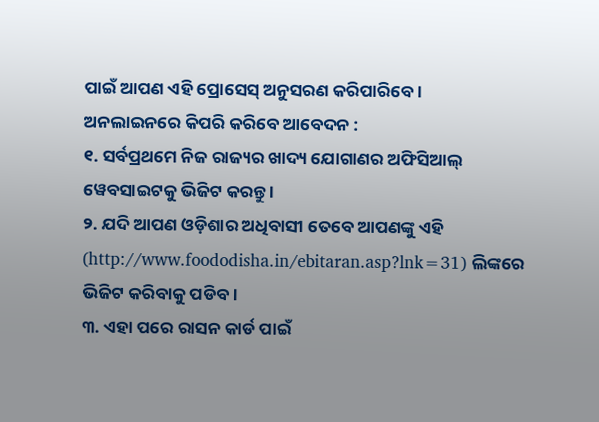ପାଇଁ ଆପଣ ଏହି ପ୍ରୋସେସ୍ ଅନୁସରଣ କରିପାରିବେ ।
ଅନଲାଇନରେ କିପରି କରିବେ ଆବେଦନ :
୧. ସର୍ବପ୍ରଥମେ ନିଜ ରାଜ୍ୟର ଖାଦ୍ୟ ଯୋଗାଣର ଅଫିସିଆଲ୍ ୱେବସାଇଟକୁ ଭିଜିଟ କରନ୍ତୁ ।
୨. ଯଦି ଆପଣ ଓଡ଼ିଶାର ଅଧିବାସୀ ତେବେ ଆପଣଙ୍କୁ ଏହି (http://www.foododisha.in/ebitaran.asp?lnk=31) ଲିଙ୍କରେ ଭିଜିଟ କରିବାକୁ ପଡିବ ।
୩. ଏହା ପରେ ରାସନ କାର୍ଡ ପାଇଁ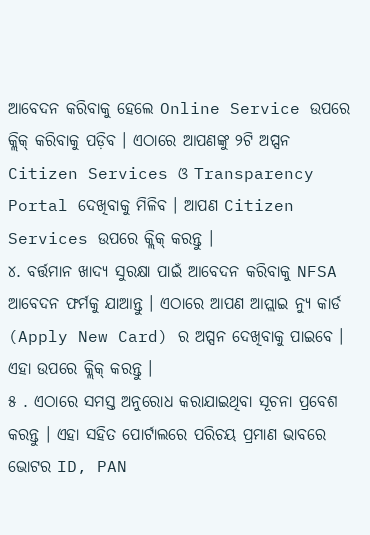ଆବେଦନ କରିବାକୁ ହେଲେ Online Service ଉପରେ କ୍ଲିକ୍ କରିବାକୁ ପଡ଼ିବ । ଏଠାରେ ଆପଣଙ୍କୁ ୨ଟି ଅପ୍ସନ Citizen Services ଓ Transparency Portal ଦେଖିବାକୁ ମିଳିବ । ଆପଣ Citizen Services ଉପରେ କ୍ଲିକ୍ କରନ୍ତୁ ।
୪. ବର୍ତ୍ତମାନ ଖାଦ୍ୟ ସୁରକ୍ଷା ପାଇଁ ଆବେଦନ କରିବାକୁ NFSA ଆବେଦନ ଫର୍ମକୁ ଯାଆନ୍ତୁ । ଏଠାରେ ଆପଣ ଆପ୍ଲାଇ ନ୍ୟୁ କାର୍ଡ (Apply New Card) ର ଅପ୍ସନ ଦେଖିବାକୁ ପାଇବେ । ଏହା ଉପରେ କ୍ଲିକ୍ କରନ୍ତୁ ।
୫ . ଏଠାରେ ସମସ୍ତ ଅନୁରୋଧ କରାଯାଇଥିବା ସୂଚନା ପ୍ରବେଶ କରନ୍ତୁ । ଏହା ସହିତ ପୋର୍ଟାଲରେ ପରିଚୟ ପ୍ରମାଣ ଭାବରେ ଭୋଟର ID, PAN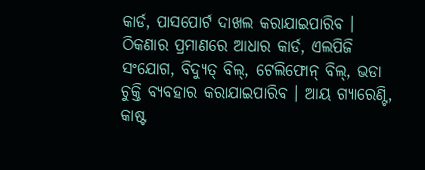କାର୍ଡ, ପାସପୋର୍ଟ ଦାଖଲ କରାଯାଇପାରିବ । ଠିକଣାର ପ୍ରମାଣରେ ଆଧାର କାର୍ଡ, ଏଲପିଜି ସଂଯୋଗ, ବିଦ୍ୟୁତ୍ ବିଲ୍, ଟେଲିଫୋନ୍ ବିଲ୍, ଭଡା ଚୁକ୍ତି ବ୍ୟବହାର କରାଯାଇପାରିବ । ଆୟ ଗ୍ୟାରେଣ୍ଟି, କାଷ୍ଟ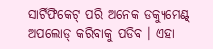ସାର୍ଟିଫିକେଟ୍ ପରି ଅନେକ ଡକ୍ୟୁମେଣ୍ଟ୍ ଅପଲୋଡ୍ କରିବାକୁ ପଡିବ । ଏହା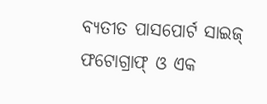ବ୍ୟତୀତ ପାସପୋର୍ଟ ସାଇଜ୍ ଫଟୋଗ୍ରାଫ୍ ଓ ଏକ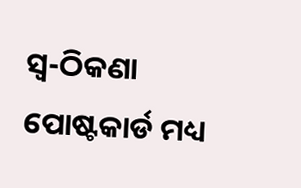ସ୍ୱ-ଠିକଣା ପୋଷ୍ଟକାର୍ଡ ମଧ୍ୟ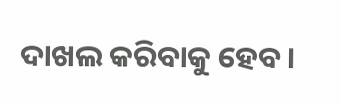ଦାଖଲ କରିବାକୁ ହେବ ।